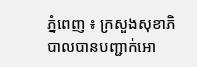ភ្នំពេញ ៖ ក្រសួងសុខាភិបាលបានបញ្ជាក់អោ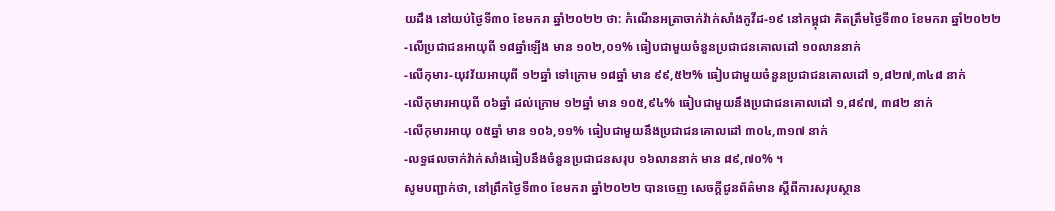យដឹង នៅយប់ថ្ងៃទី៣០ ខែមករា ឆ្នាំ២០២២ ថា: កំណេីនអត្រាចាក់វ៉ាក់សាំងកូវីដ-១៩ នៅកម្ពុជា គិតត្រឹមថ្ងៃទី៣០ ខែមករា ឆ្នាំ២០២២
-លើប្រជាជនអាយុពី ១៨ឆ្នាំឡើង មាន ១០២,០១% ធៀបជាមួយចំនួនប្រជាជនគោលដៅ ១០លាននាក់
-លើកុមារ-យុវវ័យអាយុពី ១២ឆ្នាំ ទៅក្រោម ១៨ឆ្នាំ មាន ៩៩,៥២% ធៀបជាមួយចំនួនប្រជាជនគោលដៅ ១,៨២៧,៣៤៨ នាក់
-លើកុមារអាយុពី ០៦ឆ្នាំ ដល់ក្រោម ១២ឆ្នាំ មាន ១០៥,៩៤% ធៀបជាមួយនឹងប្រជាជនគោលដៅ ១,៨៩៧, ៣៨២ នាក់
-លើកុមារអាយុ ០៥ឆ្នាំ មាន ១០៦,១១% ធៀបជាមួយនឹងប្រជាជនគោលដៅ ៣០៤,៣១៧ នាក់
-លទ្ធផលចាក់វ៉ាក់សាំងធៀបនឹងចំនួនប្រជាជនសរុប ១៦លាននាក់ មាន ៨៩,៧០% ។
សូមបញ្ជាក់ថា, នៅព្រឹកថ្ងៃទី៣០ ខែមករា ឆ្នាំ២០២២ បានចេញ សេចក្តីជូនព័ត៌មាន ស្តីពីការសរុបស្ថាន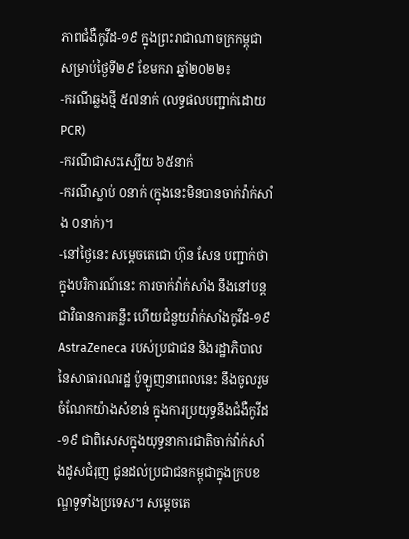ភាពជំងឺកូវីដ-១៩ ក្នុងព្រះរាជាណាចក្រកម្ពុជា សម្រាប់ថ្ងៃទី២៩ ខែមករា ឆ្នាំ២០២២៖
-ករណីឆ្លងថ្មី ៥៧នាក់ (លទ្ធផលបញ្ជាក់ដោយ PCR)
-ករណីជាសះស្បើយ ៦៥នាក់
-ករណីស្លាប់ ០នាក់ (ក្នុងនេះមិនបានចាក់វ៉ាក់សាំង ០នាក់)។
-នៅថ្ងៃនេះ សម្តេចតេជោ ហ៊ុន សែន បញ្ជាក់ថា ក្នុងបរិការណ៍នេះ ការចាក់វ៉ាក់សាំង នឹងនៅបន្តជាវិធានការគន្លឹះ ហើយជំនួយវ៉ាក់សាំងកូវីដ-១៩ AstraZeneca របស់ប្រជាជន និងរដ្ឋាភិបាលនៃសាធារណរដ្ឋ ប៉ូឡូញនាពេលនេះ នឹងចូលរួមចំណែកយ៉ាងសំខាន់ ក្នុងការប្រយុទ្ធនឹងជំងឺកូវីដ-១៩ ជាពិសេសក្នុងយុទ្ធនាការជាតិចាក់វ៉ាក់សាំងដូសជំរុញ ជូនដល់ប្រជាជនកម្ពុជាក្នុងក្របខណ្ឌទូទាំងប្រទេស។ សម្តេចតេ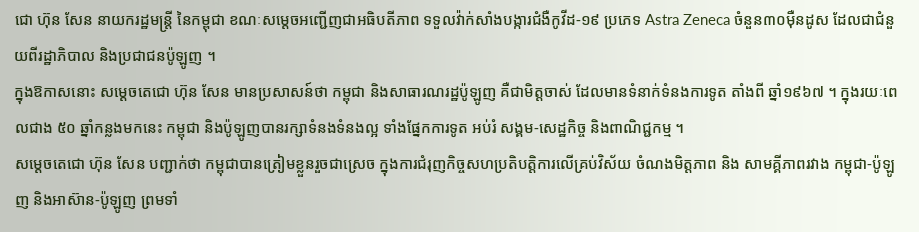ជោ ហ៊ុន សែន នាយករដ្ឋមន្ត្រី នៃកម្ពុជា ខណៈសម្តេចអញ្ជើញជាអធិបតីភាព ទទួលវ៉ាក់សាំងបង្ការជំងឺកូវីដ-១៩ ប្រភេទ Astra Zeneca ចំនួន៣០ម៉ឺនដូស ដែលជាជំនួយពីរដ្ឋាភិបាល និងប្រជាជនប៉ូឡូញ ។
ក្នុងឱកាសនោះ សម្ដេចតេជោ ហ៊ុន សែន មានប្រសាសន៍ថា កម្ពុជា និងសាធារណរដ្ឋប៉ូឡូញ គឺជាមិត្តចាស់ ដែលមានទំនាក់ទំនងការទូត តាំងពី ឆ្នាំ១៩៦៧ ។ ក្នុងរយៈពេលជាង ៥០ ឆ្នាំកន្លងមកនេះ កម្ពុជា និងប៉ូឡូញបានរក្សាទំនងទំនងល្អ ទាំងផ្នែកការទូត អប់រំ សង្គម-សេដ្ឋកិច្ច និងពាណិជ្ជកម្ម ។
សម្តេចតេជោ ហ៊ុន សែន បញ្ជាក់ថា កម្ពុជាបានត្រៀមខ្លួនរួចជាស្រេច ក្នុងការជំរុញកិច្ចសហប្រតិបត្តិការលើគ្រប់វិស័យ ចំណងមិត្តភាព និង សាមគ្គីភាពរវាង កម្ពុជា-ប៉ូឡូញ និងអាស៊ាន-ប៉ូឡូញ ព្រមទាំ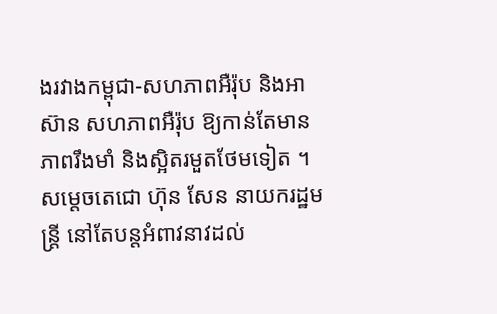ងរវាងកម្ពុជា-សហភាពអឺរ៉ុប និងអាស៊ាន សហភាពអឺរ៉ុប ឱ្យកាន់តែមានភាពរឹងមាំ និងស្អិតរមួតថែមទៀត ។
សម្តេចតេជោ ហ៊ុន សែន នាយករដ្ឋមន្ត្រី នៅតែបន្តអំពាវនាវដល់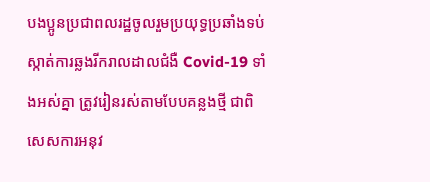បងប្អូនប្រជាពលរដ្ឋចូលរួមប្រយុទ្ធប្រឆាំងទប់ស្កាត់ការឆ្លងរីករាលដាលជំងឺ Covid-19 ទាំងអស់គ្នា ត្រូវរៀនរស់តាមបែបគន្លងថ្មី ជាពិសេសការអនុវ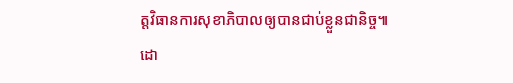ត្តវិធានការសុខាភិបាលឲ្យបានជាប់ខ្លួនជានិច្ច៕
ដោ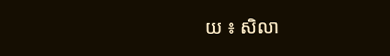យ ៖ សិលា